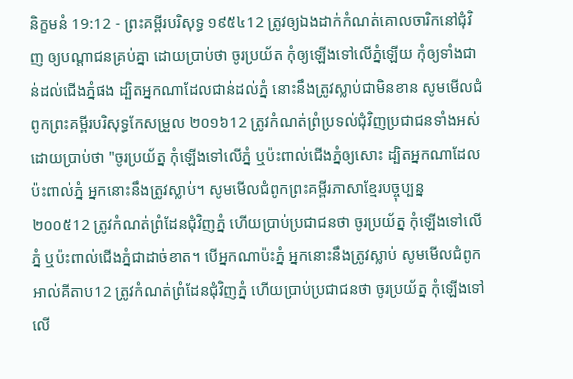និក្ខមនំ 19:12 - ព្រះគម្ពីរបរិសុទ្ធ ១៩៥៤12 ត្រូវឲ្យឯងដាក់កំណត់គោលចារិកនៅជុំវិញ ឲ្យបណ្តាជនគ្រប់គ្នា ដោយប្រាប់ថា ចូរប្រយ័ត កុំឲ្យឡើងទៅលើភ្នំឡើយ កុំឲ្យទាំងជាន់ដល់ជើងភ្នំផង ដ្បិតអ្នកណាដែលជាន់ដល់ភ្នំ នោះនឹងត្រូវស្លាប់ជាមិនខាន សូមមើលជំពូកព្រះគម្ពីរបរិសុទ្ធកែសម្រួល ២០១៦12 ត្រូវកំណត់ព្រំប្រទល់ជុំវិញប្រជាជនទាំងអស់ ដោយប្រាប់ថា "ចូរប្រយ័ត្ន កុំឡើងទៅលើភ្នំ ឬប៉ះពាល់ជើងភ្នំឲ្យសោះ ដ្បិតអ្នកណាដែលប៉ះពាល់ភ្នំ អ្នកនោះនឹងត្រូវស្លាប់។ សូមមើលជំពូកព្រះគម្ពីរភាសាខ្មែរបច្ចុប្បន្ន ២០០៥12 ត្រូវកំណត់ព្រំដែនជុំវិញភ្នំ ហើយប្រាប់ប្រជាជនថា ចូរប្រយ័ត្ន កុំឡើងទៅលើភ្នំ ឬប៉ះពាល់ជើងភ្នំជាដាច់ខាត។ បើអ្នកណាប៉ះភ្នំ អ្នកនោះនឹងត្រូវស្លាប់ សូមមើលជំពូកអាល់គីតាប12 ត្រូវកំណត់ព្រំដែនជុំវិញភ្នំ ហើយប្រាប់ប្រជាជនថា ចូរប្រយ័ត្ន កុំឡើងទៅលើ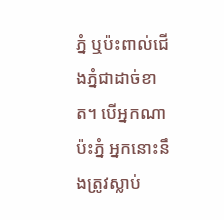ភ្នំ ឬប៉ះពាល់ជើងភ្នំជាដាច់ខាត។ បើអ្នកណាប៉ះភ្នំ អ្នកនោះនឹងត្រូវស្លាប់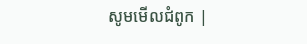សូមមើលជំពូក |